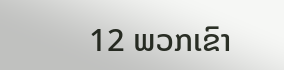12 ພວກເຂົາ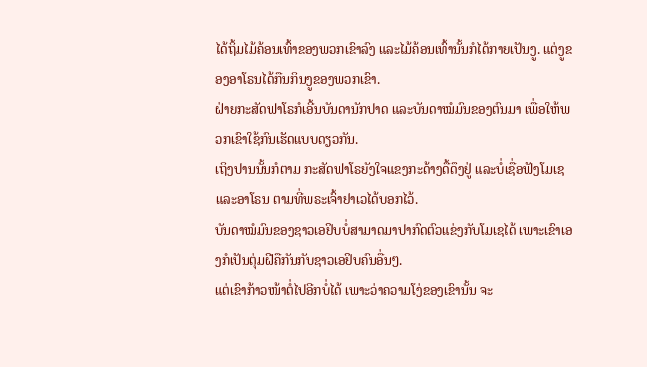ໄດ້ຖິ້ມໄມ້ຄ້ອນເທົ້າຂອງພວກເຂົາລົງ ແລະໄມ້ຄ້ອນເທົ້ານັ້ນກໍໄດ້ກາຍເປັນງູ. ແຕ່ງູຂອງອາໂຣນໄດ້ກືນກິນງູຂອງພວກເຂົາ.
ຝ່າຍກະສັດຟາໂຣກໍເອີ້ນບັນດານັກປາດ ແລະບັນດາໝໍມົນຂອງຕົນມາ ເພື່ອໃຫ້ພວກເຂົາໃຊ້ກົນເຮັດແບບດຽວກັນ.
ເຖິງປານນັ້ນກໍຕາມ ກະສັດຟາໂຣຍັງໃຈແຂງກະດ້າງດື້ດຶງຢູ່ ແລະບໍ່ເຊື່ອຟັງໂມເຊ ແລະອາໂຣນ ຕາມທີ່ພຣະເຈົ້າຢາເວໄດ້ບອກໄວ້.
ບັນດາໝໍມົນຂອງຊາວເອຢິບບໍ່ສາມາດມາປາກົດຕົວແຂ່ງກັບໂມເຊໄດ້ ເພາະເຂົາເອງກໍເປັນຕຸ່ມຝີຄືກັນກັບຊາວເອຢິບຄົນອື່ນໆ.
ແຕ່ເຂົາກ້າວໜ້າຕໍ່ໄປອີກບໍ່ໄດ້ ເພາະວ່າຄວາມໂງ່ຂອງເຂົານັ້ນ ຈະ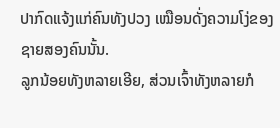ປາກົດແຈ້ງແກ່ຄົນທັງປວງ ເໝືອນດັ່ງຄວາມໂງ່ຂອງຊາຍສອງຄົນນັ້ນ.
ລູກນ້ອຍທັງຫລາຍເອີຍ, ສ່ວນເຈົ້າທັງຫລາຍກໍ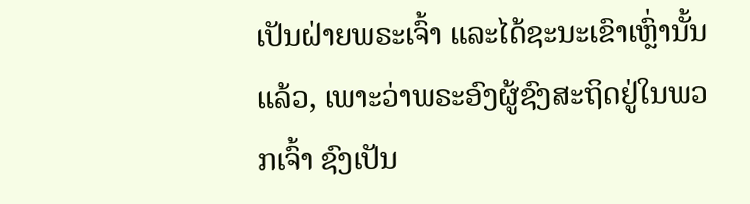ເປັນຝ່າຍພຣະເຈົ້າ ແລະໄດ້ຊະນະເຂົາເຫຼົ່ານັ້ນແລ້ວ, ເພາະວ່າພຣະອົງຜູ້ຊົງສະຖິດຢູ່ໃນພວກເຈົ້າ ຊົງເປັນ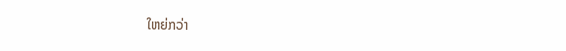ໃຫຍ່ກວ່າ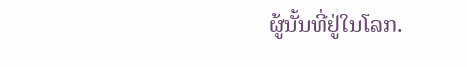ຜູ້ນັ້ນທີ່ຢູ່ໃນໂລກ.